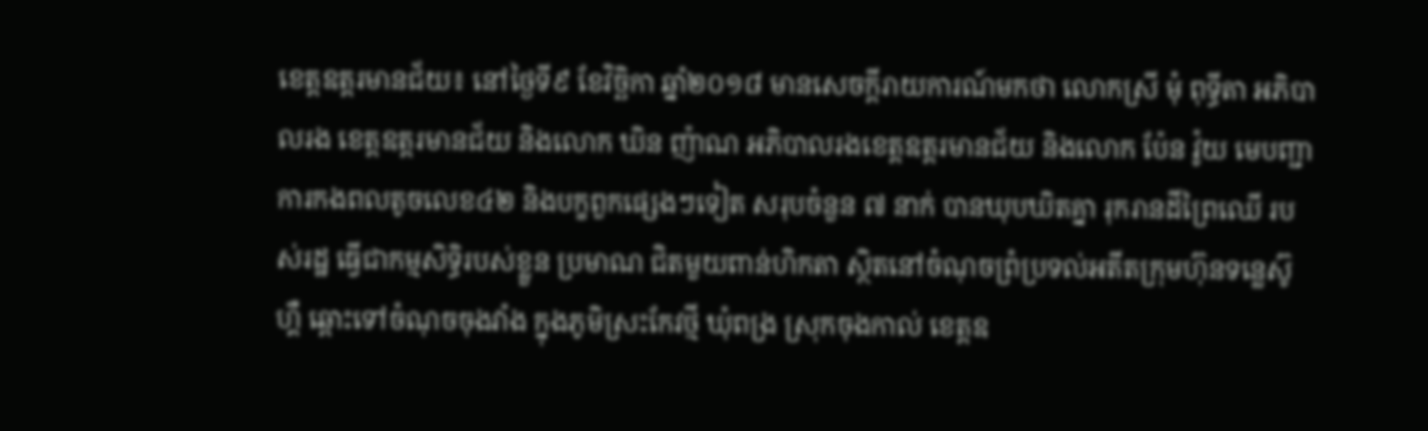ខេត្តឧត្ដរមានជ័យ៖ នៅថ្ងៃទី៩ ខែវិច្ឆិកា ឆ្នាំ២០១៨ មានសេចក្ដីរាយការណ៍មកថា លោកស្រី មុំ ពុទ្ធីតា អភិបាលរង ខេត្តឧត្ដរមានជ័យ និងលោក ឃិន ញ៉ាណ អភិបាលរងខេត្តឧត្ដរមានជ័យ និងលោក ប៉ែន វ៉ូយ មេបញ្ជាការកងពលតូចលេខ៤២ និងបក្ខពួកផ្សេងៗទៀត សរុបចំនួន ៧ នាក់ បានឃុបឃិតគ្នា រុករានដីព្រៃឈើ របស់រដ្ឋ ធ្វើជាកម្មសិទ្ធិរបស់ខ្លួន ប្រមាណ ជិតមួយពាន់ហិកតា ស្ថិតនៅចំណុចព្រំប្រទល់អតីតក្រុមហ៊ុនទន្លេស៊ូហ្គឺ ឆ្ពោះទៅចំណុចចុងវាំង ក្នុងភូមិស្រះកែវថ្មី ឃុំពង្រ ស្រុកចុងកាល់ ខេត្តឧ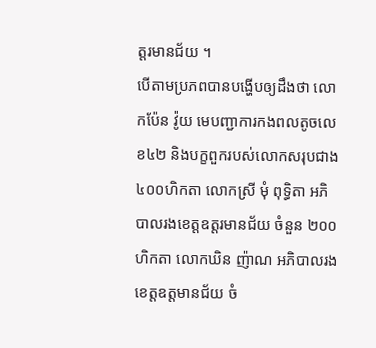ត្ដរមានជ័យ ។
បើតាមប្រភពបានបង្ហើបឲ្យដឹងថា លោកប៉ែន វ៉ូយ មេបញ្ជាការកងពលតូចលេខ៤២ និងបក្ខពួករបស់លោកសរុបជាង៤០០ហិកតា លោកស្រី មុំ ពុទ្ធិតា អភិបាលរងខេត្តឧត្ដរមានជ័យ ចំនួន ២០០ហិកតា លោកឃិន ញ៉ាណ អភិបាលរងខេត្តឧត្តមានជ័យ ចំ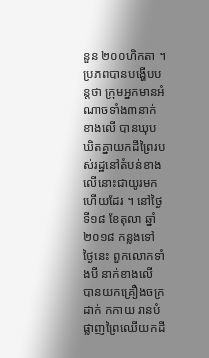នួន ២០០ហិកតា ។
ប្រភពបានបង្ហើបបន្តថា ក្រុមអ្នកមានអំណាចទាំង៣នាក់ខាងលើ បានឃុបឃិតគ្នាយកដីព្រៃរបស់រដ្ឋនៅតំបន់ខាងលើនោះជាយូរមកហើយដែរ ។ នៅថ្ងៃទី១៨ ខែតុលា ឆ្នាំ២០១៨ កន្លងទៅថ្ងៃនេះ ពួកលោកទាំងបី នាក់ខាងលើ បានយកគ្រឿងចក្រដាក់ កកាយ រានបំផ្លាញព្រៃឈើយកដី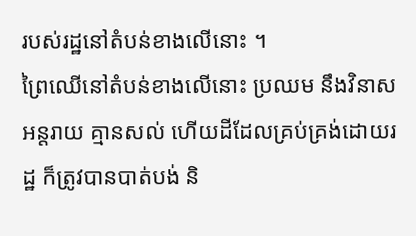របស់រដ្ឋនៅតំបន់ខាងលើនោះ ។
ព្រៃឈើនៅតំបន់ខាងលើនោះ ប្រឈម នឹងវិនាសអន្តរាយ គ្មានសល់ ហើយដីដែលគ្រប់គ្រង់ដោយរដ្ឋ ក៏ត្រូវបានបាត់បង់ និ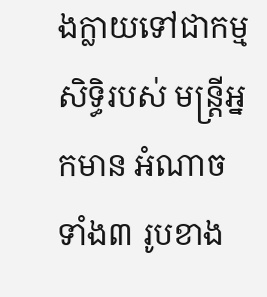ងក្លាយទៅជាកម្មសិទ្ធិរបស់ មន្រ្ដីអ្នកមាន អំណាចទាំង៣ រូបខាង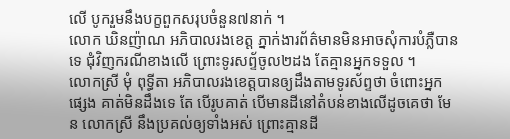លើ បូករួមនឹងបក្ខពួកសរុបចំនួន៧នាក់ ។
លោក ឃិនញ៉ាណ អភិបាលរងខេត្ត ភ្នាក់ងារព័ត៌មានមិនអាចសុំការបំភ្លឺបានទេ ជុំវិញករណីខាងលើ ព្រោះទូរសព្ទ័ចូល២ដង តែគ្មានអ្នកទទួល ។
លោកស្រី មុំ ពុទ្ធីតា អភិបាលរងខេត្តបានឲ្យដឹងតាមទូរស័ព្ទថា ចំពោះអ្នកផ្សេង គាត់មិនដឹងទេ តែ បើរូបគាត់ បើមានដីនៅតំបន់ខាងលើដូចគេថា មែន លោកស្រី នឹងប្រគល់ឲ្យទាំងអស់ ព្រោះគ្មានដី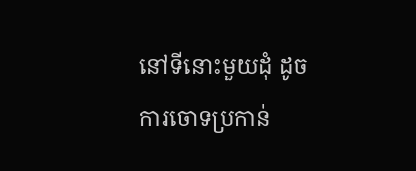នៅទីនោះមួយដុំ ដូចការចោទប្រកាន់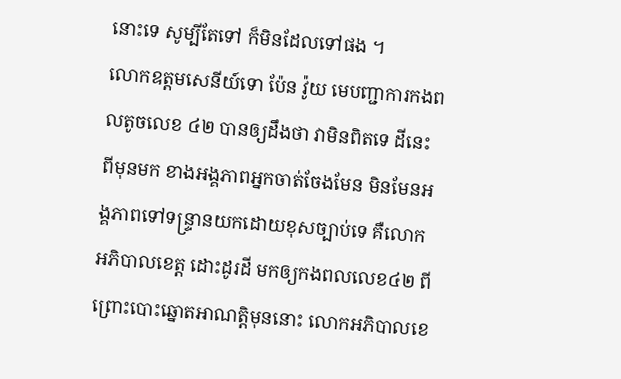នោះទេ សូម្បីតែទៅ ក៏មិនដែលទៅផង ។
លោកឧត្ដមសេនីយ៍ទោ ប៉ែន វ៉ូយ មេបញ្ជាការកងពលតូចលេខ ៤២ បានឲ្យដឹងថា វាមិនពិតទេ ដីនេះ ពីមុនមក ខាងអង្គភាពអ្នកចាត់ចែងមែន មិនមែនអង្គភាពទៅទន្ទ្រានយកដោយខុសច្បាប់ទេ គឺលោកអភិបាលខេត្ត ដោះដូរដី មកឲ្យកងពលលេខ៤២ ពីព្រោះបោះឆ្នោតអាណត្តិមុននោះ លោកអភិបាលខេ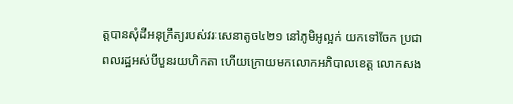ត្តបានសុំដីអនុក្រឹត្យរបស់វរៈសេនាតូច៤២១ នៅភូមិអូល្អក់ យកទៅចែក ប្រជាពលរដ្ឋអស់បីបួនរយហិកតា ហើយក្រោយមកលោកអភិបាលខេត្ត លោកសង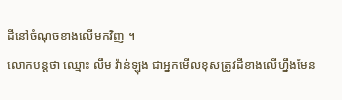ដីនៅចំណុចខាងលើមកវិញ ។
លោកបន្តថា ឈ្មោះ លឹម វ៉ាន់ឡុង ជាអ្នកមើលខុសត្រូវដីខាងលើហ្នឹងមែន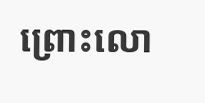ព្រោះលោ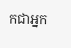កជាអ្នក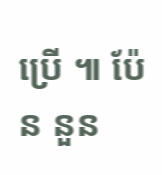ប្រើ ៕ ប៉ែន នួន